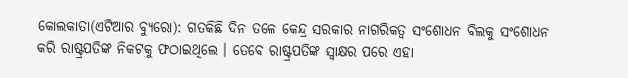କୋଲକାତା(ଏଟିଆର ବ୍ୟୁରୋ): ଗତକିଛି ଦିନ ତଳେ କେନ୍ଦ୍ର ସରକାର ନାଗରିକତ୍ୱ ସଂଶୋଧନ ବିଲକୁ ସଂଶୋଧନ କରି ରାଷ୍ଟ୍ରପତିଙ୍କ ନିକଟକୁ ଫଠାଇଥିଲେ । ତେବେ ରାଷ୍ଟ୍ରପତିଙ୍କ ସ୍ୱାକ୍ଷର ପରେ ଏହା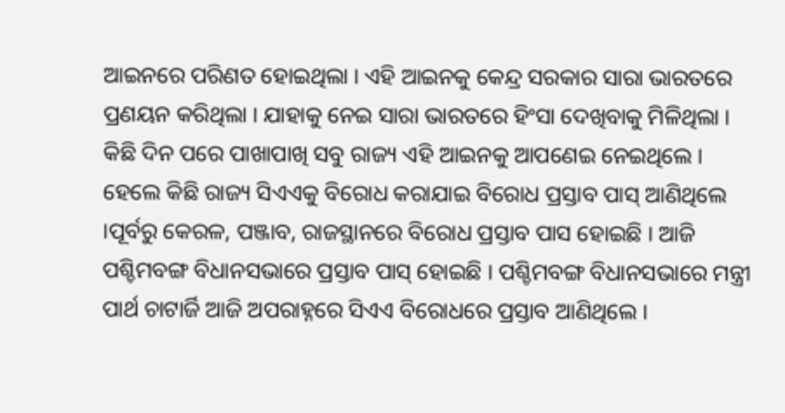ଆଇନରେ ପରିଣତ ହୋଇଥିଲା । ଏହି ଆଇନକୁ କେନ୍ଦ୍ର ସରକାର ସାରା ଭାରତରେ ପ୍ରଣୟନ କରିଥିଲା । ଯାହାକୁ ନେଇ ସାରା ଭାରତରେ ହିଂସା ଦେଖିବାକୁ ମିଳିଥିଲା । କିଛି ଦିନ ପରେ ପାଖାପାଖି ସବୁ ରାଜ୍ୟ ଏହି ଆଇନକୁ ଆପଣେଇ ନେଇଥିଲେ । ହେଲେ କିଛି ରାଜ୍ୟ ସିଏଏକୁ ବିରୋଧ କରାଯାଇ ବିରୋଧ ପ୍ରସ୍ତାବ ପାସ୍ ଆଣିଥିଲେ ।ପୂର୍ବରୁ କେରଳ, ପଞ୍ଜାବ, ରାଜସ୍ଥାନରେ ବିରୋଧ ପ୍ରସ୍ତାବ ପାସ ହୋଇଛି । ଆଜି ପଶ୍ଚିମବଙ୍ଗ ବିଧାନସଭାରେ ପ୍ରସ୍ତାବ ପାସ୍ ହୋଇଛି । ପଶ୍ଚିମବଙ୍ଗ ବିଧାନସଭାରେ ମନ୍ତ୍ରୀ ପାର୍ଥ ଚାଟାର୍ଜି ଆଜି ଅପରାହ୍ନରେ ସିଏଏ ବିରୋଧରେ ପ୍ରସ୍ତାବ ଆଣିଥିଲେ ।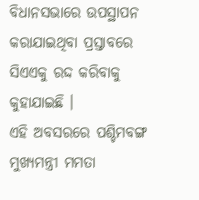ବିଧାନସଭାରେ ଉପସ୍ଥାପନ କରାଯାଇଥିବା ପ୍ରସ୍ତାବରେ ସିଏଏକୁ ରଦ୍ଦ କରିବାକୁ କୁହାଯାଇଛି ।
ଏହି ଅବସରରେ ପଶ୍ଚିମବଙ୍ଗ ମୁଖ୍ୟମନ୍ତ୍ରୀ ମମତା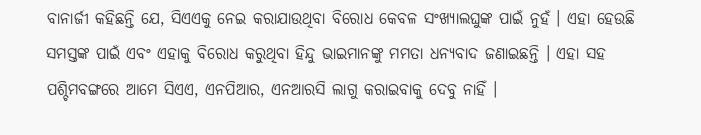ବାନାର୍ଜୀ କହିଛନ୍ତି ଯେ, ସିଏଏକୁ ନେଇ କରାଯାଉଥିବା ବିରୋଧ କେବଳ ସଂଖ୍ୟାଲଘୁଙ୍କ ପାଇଁ ନୁହଁ । ଏହା ହେଉଛି ସମସ୍ତଙ୍କ ପାଇଁ ଏବଂ ଏହାକୁ ବିରୋଧ କରୁଥିବା ହିନ୍ଦୁ ଭାଇମାନଙ୍କୁ ମମତା ଧନ୍ୟବାଦ ଜଣାଇଛନ୍ତି । ଏହା ସହ ପଶ୍ଚିମବଙ୍ଗରେ ଆମେ ସିଏଏ, ଏନପିଆର, ଏନଆରସି ଲାଗୁ କରାଇବାକୁ ଦେବୁ ନାହିଁ ।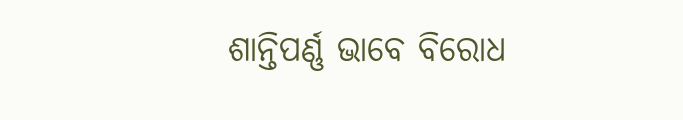ଶାନ୍ତିପର୍ଣ୍ଣ ଭାବେ ବିରୋଧ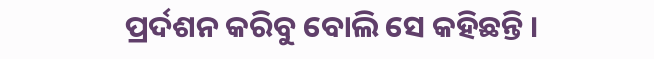ପ୍ରର୍ଦଶନ କରିବୁ ବୋଲି ସେ କହିଛନ୍ତି ।